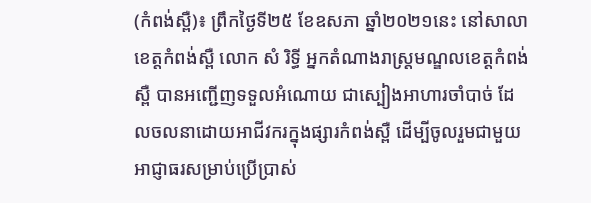(កំពង់ស្ពឺ)៖ ព្រឹកថ្ងៃទី២៥ ខែឧសភា ឆ្នាំ២០២១នេះ នៅសាលាខេត្តកំពង់ស្ពឺ លោក សំ រិទ្ធី អ្នកតំណាងរាស្រ្តមណ្ឌលខេត្តកំពង់ស្ពឺ បានអញ្ជើញទទួលអំណោយ ជាស្បៀងអាហារចាំបាច់ ដែលចលនាដោយអាជីវករក្នុងផ្សារកំពង់ស្ពឺ ដើម្បីចូលរួមជាមួយអាជ្ញាធរសម្រាប់ប្រើប្រាស់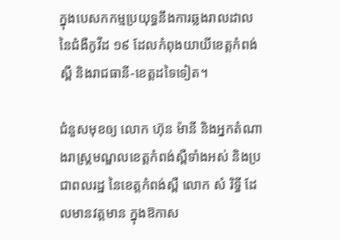ក្នុងបេសកកម្មប្រយុទ្ធនឹងការឆ្លងរាលដាល នៃជំងឺកូវីដ ១៩ ដែលកំពុងយាយីខេត្តកំពង់ស្ពឺ និងរាជធានី-ខេត្តដទៃទៀត។

ជំនួសមុខឲ្យ លោក ហ៊ុន ម៉ានី និងអ្នកតំណាងរាស្រ្តមណ្ឌលខេត្តកំពង់ស្ពឺទាំងអស់ និងប្រជាពលរដ្ឋ នៃខេត្តកំពង់ស្ពឺ លោក សំ រិទ្ធី ដែលមានវត្តមាន ក្នុងឱកាស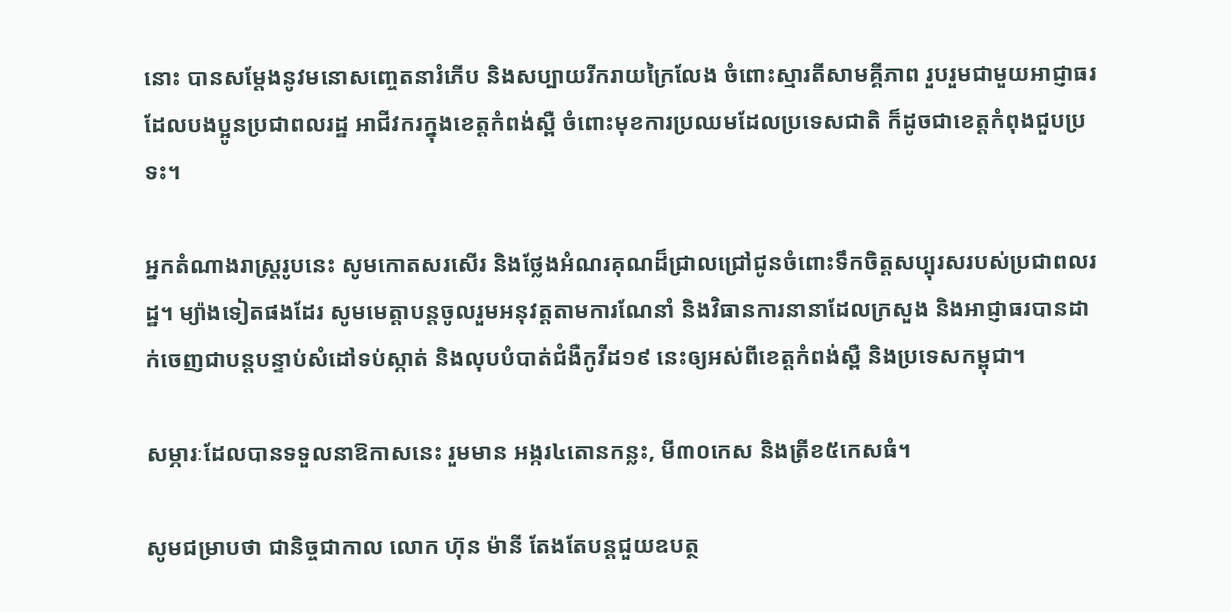នោះ បានសម្តែងនូវមនោសញ្ចេតនារំភើប និងសប្បាយរីករាយក្រៃលែង ចំពោះស្មារតីសាមគ្គីភាព រួបរួមជាមួយអាជ្ញាធរដែលបងប្អូនប្រជាពលរដ្ឋ អាជីវករក្នុងខេត្តកំពង់ស្ពឺ ចំពោះមុខការប្រឈមដែលប្រទេសជាតិ ក៏ដូចជាខេត្តកំពុងជួបប្រទះ។

អ្នកតំណាងរាស្រ្តរូបនេះ សូមកោតសរសើរ និងថ្លែងអំណរគុណដ៏ជ្រាលជ្រៅជូនចំពោះទឹកចិត្តសប្បុរសរបស់ប្រជាពលរដ្ឋ។ ម្យ៉ាងទៀតផងដែរ សូមមេត្តាបន្តចូលរួមអនុវត្តតាមការណែនាំ និងវិធានការនានាដែលក្រសួង និងអាជ្ញាធរបានដាក់ចេញជាបន្តបន្ទាប់សំដៅទប់ស្កាត់ និងលុបបំបាត់ជំងឺកូវីដ១៩ នេះឲ្យអស់ពីខេត្តកំពង់ស្ពឺ និងប្រទេសកម្ពុជា។

សម្ភារៈដែលបានទទួលនាឱកាសនេះ រួមមាន អង្ករ៤តោនកន្លះ, មី៣០កេស និងត្រីខ៥កេសធំ។

សូមជម្រាបថា ជានិច្ចជាកាល លោក ហ៊ុន ម៉ានី តែងតែបន្តជួយឧបត្ថ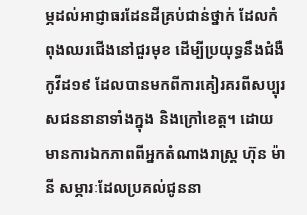ម្ភដល់អាជ្ញាធរដែនដីគ្រប់ជាន់ថ្នាក់ ដែលកំពុងឈរជើងនៅជួរមុខ ដើម្បីប្រយុទ្ធនឹងជំងឺកូវីដ១៩ ដែលបានមកពីការគៀរគរពីសប្បុរសជននានាទាំងក្នុង និងក្រៅខេត្ត។ ដោយមានការឯកភាពពីអ្នកតំណាងរាស្រ្ត ហ៊ុន ម៉ានី សម្ភារៈដែលប្រគល់ជូននា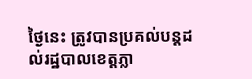ថ្ងៃនេះ ត្រូវបានប្រគល់បន្តដល់រដ្ឋបាលខេត្តភ្លា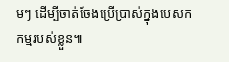មៗ ដើម្បីចាត់ចែងប្រើប្រាស់ក្នុងបេសកកម្មរបស់ខ្លួន៕